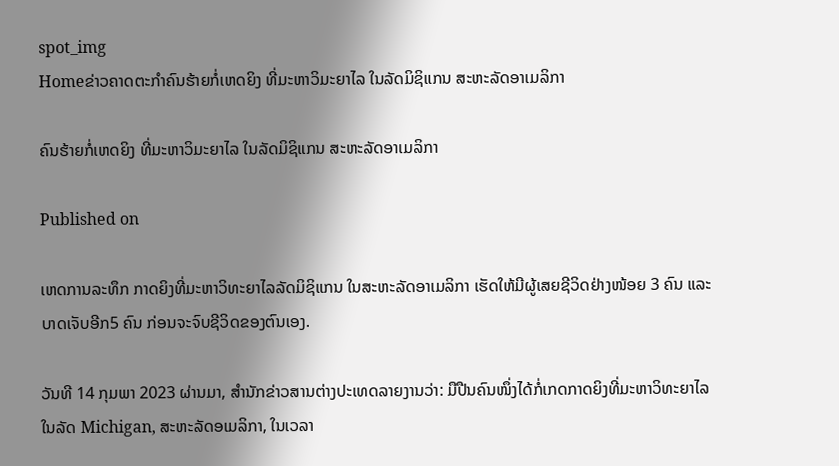spot_img
Homeຂ່າວຄາດຕະກຳຄົນຮ້າຍກໍ່ເຫດຍິງ ທີ່ມະຫາວິມະຍາໄລ ໃນລັດມິຊິແກນ ສະຫະລັດອາເມລິກາ

ຄົນຮ້າຍກໍ່ເຫດຍິງ ທີ່ມະຫາວິມະຍາໄລ ໃນລັດມິຊິແກນ ສະຫະລັດອາເມລິກາ

Published on

ເຫດການລະທຶກ ກາດຍິງທີ່ມະຫາວິທະຍາໄລລັດມິຊິແກນ ໃນສະຫະລັດອາເມລິກາ ເຮັດໃຫ້ມີຜູ້ເສຍຊີວິດຢ່າງໜ້ອຍ 3 ຄົນ ແລະບາດເຈັບອີກ5 ຄົນ ກ່ອນຈະຈົບຊີວິດຂອງຕົນເອງ.

ວັນທີ 14 ກຸມພາ 2023 ຜ່ານມາ, ສຳນັກຂ່າວສານຕ່າງປະເທດລາຍງານວ່າ: ມືປືນຄົນໜຶ່ງໄດ້ກໍ່ເກດກາດຍິງທີ່ມະຫາວິທະຍາໄລ ໃນລັດ Michigan, ສະຫະລັດອເມລິກາ, ໃນເວລາ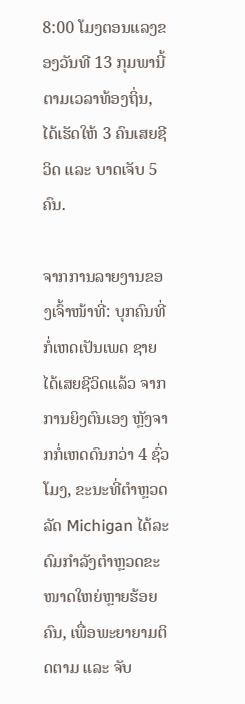8:00 ໂມງຕອນແລງຂອງວັນທີ 13 ກຸມພານີ້ຕາມເວລາທ້ອງຖິ່ນ, ໄດ້ເຮັດໃຫ້ 3 ຄົນເສຍຊີວິດ ແລະ ບາດເຈັບ 5 ຄົນ.

ຈາກການລາຍງານຂອງເຈົ້າໜ້າທີ່: ບຸກຄົນທີ່ກໍ່ເຫດເປັນເພດ ຊາຍ ໄດ້ເສຍຊີວິດແລ້ວ ຈາກການຍິງຕົນເອງ ຫຼັງຈາກກໍ່ເຫດດົນກວ່າ 4 ຊົ່ວໂມງ, ຂະນະທີ່ຕຳຫຼວດລັດ Michigan ໄດ້ລະດົມກຳລັງຕຳຫຼວດຂະໜາດໃຫຍ່ຫຼາຍຮ້ອຍຄົນ, ເພື່ອພະຍາຍາມຕິດຕາມ ແລະ ຈັບ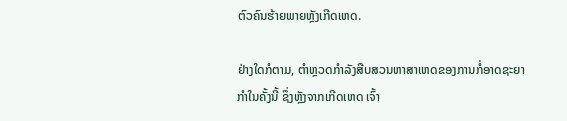ຕົວຄົນຮ້າຍພາຍຫຼັງເກີດເຫດ.

ຢ່າງໃດກໍຕາມ, ຕຳຫຼວດກຳລັງສືບສວນຫາສາເຫດຂອງການກໍ່ອາດຊະຍາກຳໃນຄັ້ງນີ້ ຊຶ່ງຫຼັງຈາກເກີດເຫດ ເຈົ້າ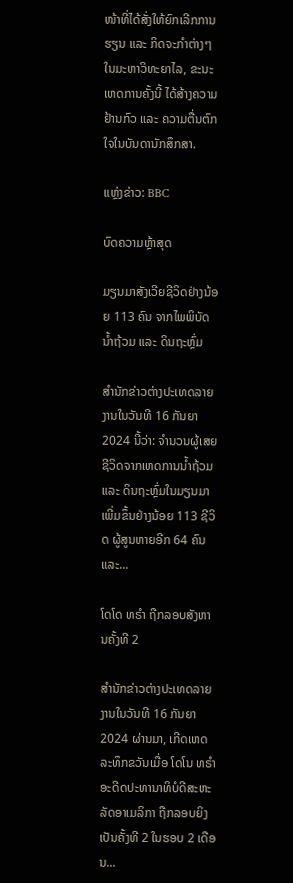ໜ້າທີ່ໄດ້ສັ່ງໃຫ້ຍົກເລີກການຮຽນ ແລະ ກິດຈະກຳຕ່າງໆໃນມະຫາວິທະຍາໄລ, ຂະນະເຫດການຄັ້ງນີ້ ໄດ້ສ້າງຄວາມຢ້ານກົວ ແລະ ຄວາມຕື່ນຕົກໃຈໃນບັນດານັກສຶກສາ.

ແຫຼ່ງຂ່າວ: BBC

ບົດຄວາມຫຼ້າສຸດ

ມຽນມາສັງເວີຍຊີວິດຢ່າງນ້ອຍ 113 ຄົນ ຈາກໄພພິບັດນ້ຳຖ້ວມ ແລະ ດິນຖະຫຼົ່ມ

ສຳນັກຂ່າວຕ່າງປະເທດລາຍງານໃນວັນທີ 16 ກັນຍາ 2024 ນີ້ວ່າ: ຈຳນວນຜູ້ເສຍຊີວິດຈາກເຫດການນ້ຳຖ້ວມ ແລະ ດິນຖະຫຼົ່ມໃນມຽນມາເພີ່ມຂຶ້ນຢ່າງນ້ອຍ 113 ຊີວິດ ຜູ້ສູນຫາຍອີກ 64 ຄົນ ແລະ...

ໂດໂດ ທຣຳ ຖືກລອບສັງຫານຄັ້ງທີ 2

ສຳນັກຂ່າວຕ່າງປະເທດລາຍງານໃນວັນທີ 16 ກັນຍາ 2024 ຜ່ານມາ, ເກີດເຫດລະທຶກຂວັນເມື່ອ ໂດໂນ ທຣຳ ອະດີດປະທານາທິບໍດີສະຫະລັດອາເມລິກາ ຖືກລອບຍິງເປັນຄັ້ງທີ 2 ໃນຮອບ 2 ເດືອນ...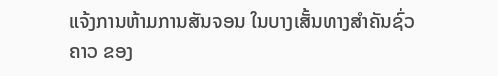ແຈ້ງການຫ້າມການສັນຈອນ ໃນບາງເສັ້ນທາງສໍາຄັນຊົ່ວຄາວ ຂອງ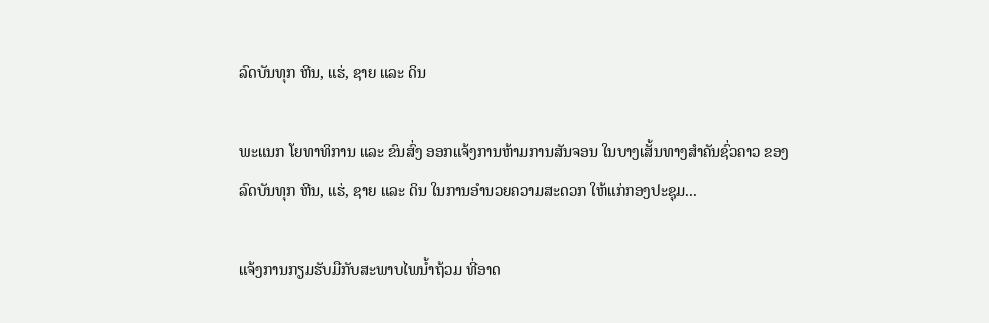ລົດບັນທຸກ ຫີນ, ແຮ່, ຊາຍ ແລະ ດິນ

ພະແນກ ໂຍທາທິການ ແລະ ຂົນສົ່ງ ອອກແຈ້ງການຫ້າມການສັນຈອນ ໃນບາງເສັ້ນທາງສໍາຄັນຊົ່ວຄາວ ຂອງລົດບັນທຸກ ຫີນ, ແຮ່, ຊາຍ ແລະ ດິນ ໃນການອໍານວຍຄວາມສະດວກ ໃຫ້ແກ່ກອງປະຊຸມ...

ແຈ້ງການກຽມຮັບມືກັບສະພາບໄພນໍ້າຖ້ວມ ທີ່ອາດ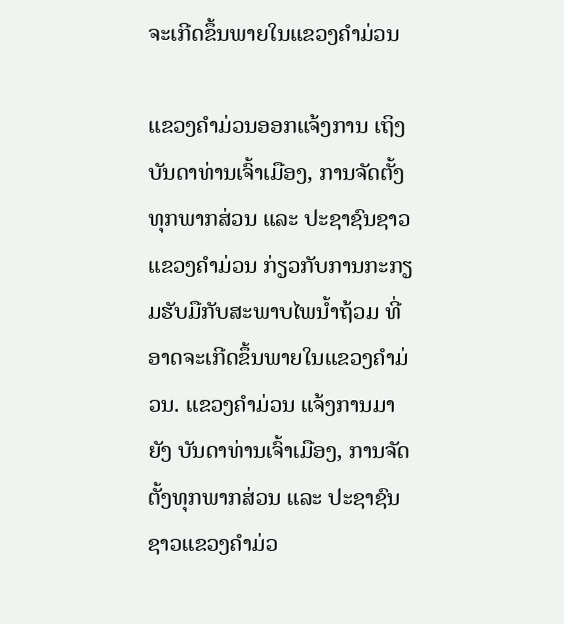ຈະເກີດຂຶ້ນພາຍໃນແຂວງຄໍາມ່ວນ

ແຂວງຄຳມ່ວນອອກແຈ້ງການ ເຖິງບັນດາທ່ານເຈົ້າເມືອງ, ການຈັດຕັ້ງທຸກພາກສ່ວນ ແລະ ປະຊາຊົນຊາວແຂວງຄໍາມ່ວນ ກ່ຽວກັບການກະກຽມຮັບມືກັບສະພາບໄພນໍ້າຖ້ວມ ທີ່ອາດຈະເກີດຂຶ້ນພາຍໃນແຂວງຄໍາມ່ວນ. ແຂວງຄໍາມ່ວນ ແຈ້ງການມາຍັງ ບັນດາທ່ານເຈົ້າເມືອງ, ການຈັດຕັ້ງທຸກພາກສ່ວນ ແລະ ປະຊາຊົນຊາວແຂວງຄໍາມ່ວ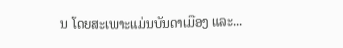ນ ໂດຍສະເພາະແມ່ນບັນດາເມືອງ ແລະ...